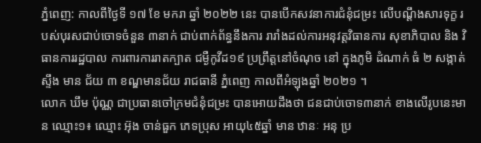ភ្នំពេញ: កាលពីថ្ងៃទី ១៧ ខែ មករា ឆ្នាំ ២០២២ នេះ បានបើកសវនាការជំនុំជម្រះ លើបណ្តឹងសារទុក្ខ របស់បុរសជាប់ចោទចំនួន ៣នាក់ ជាប់ពាក់ព័ន្ធនឹងការ រារាំងដល់ការអនុវត្តវិធានការ សុខាភិបាល និង វិធានការរដ្ឋបាល ការពារការរាតក្បាត ជម្ងឺកូវីដ១៩ ប្រព្រឹត្តនៅចំណុច នៅ ក្នុងភូមិ ដំណាក់ ធំ ២ សង្កាត់ ស្ទឹង មាន ជ័យ ៣ ខណ្ឌមានជ័យ រាជធានី ភ្នំពេញ កាលពីអំឡុងឆ្នាំ ២០២១ ។
លោក ឃឹម ប៉ុណ្ណ ជាប្រធានចៅក្រមជំនុំជម្រះ បានអោយដឹងថា ជនជាប់ចោទ៣នាក់ ខាងលើរូបនេះមាន ឈ្មោះ១៖ ឈ្មោះ អ៊ុង ចាន់ធួក ភេទប្រុស អាយុ៤៥ឆ្នាំ មាន ឋានៈ អនុ ប្រ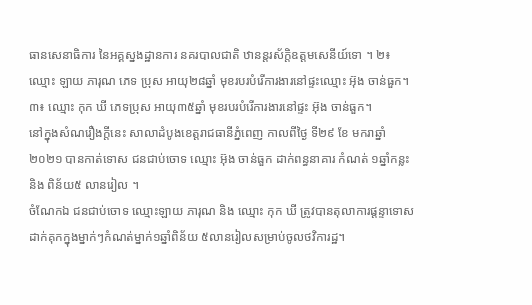ធានសេនាធិការ នៃអគ្គស្នងដ្ឋានការ នគរបាលជាតិ ឋានន្តរស័ក្តិឧត្តមសេនីយ៍ទោ ។ ២៖ ឈ្មោះ ឡាយ ភារុណ ភេទ ប្រុស អាយុ២៨ឆ្នាំ មុខរបរបំរើការងារនៅផ្ទះឈ្មោះ អ៊ុង ចាន់ធួក។ ៣៖ ឈ្មោះ កុក ឃី ភេទប្រុស អាយុ៣៥ឆ្នាំ មុខរបរបំរើការងារនៅផ្ទះ អ៊ុង ចាន់ធួក។
នៅក្នុងសំណរឿងក្តីនេះ សាលាដំបូងខេត្តរាជធានីភ្នំពេញ កាលពីថ្ងៃ ទី២៩ ខែ មករាឆ្នាំ ២០២១ បានកាត់ទោស ជនជាប់ចោទ ឈ្មោះ អ៊ុង ចាន់ធួក ដាក់ពន្ធនាគារ កំណត់ ១ឆ្នាំកន្លះ និង ពិន័យ៥ លានរៀល ។
ចំណែកឯ ជនជាប់ចោទ ឈ្មោះឡាយ ភារុណ និង ឈ្មោះ កុក ឃី ត្រូវបានតុលាការផ្តន្ទាទោសដាក់គុកក្នុងម្នាក់ៗកំណត់ម្នាក់១ឆ្នាំពិន័យ ៥លានរៀលសម្រាប់ចូលថវិការដ្ឋ។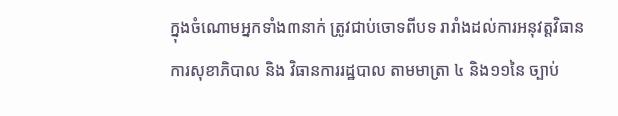ក្នុងចំណោមអ្នកទាំង៣នាក់ ត្រូវជាប់ចោទពីបទ រារាំងដល់ការអនុវត្តវិធានការសុខាភិបាល និង វិធានការរដ្ឋបាល តាមមាត្រា ៤ និង១១នៃ ច្បាប់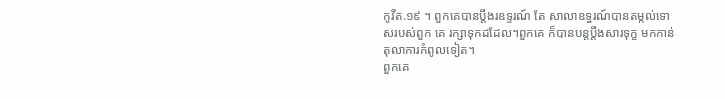កូវីត.១៩ ។ ពួកគេបានប្តឹងរឧទ្ទរណ៍ តែ សាលាឧទ្ធរណ៍បានតម្កល់ទោសរបស់ពួក គេ រក្សាទុកដដែល។ពួកគេ ក៏បានបន្តប្តឹងសារទុក្ខ មកកាន់តុលាការកំពូលទៀត។
ពួកគេ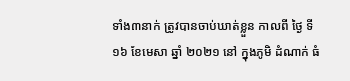ទាំង៣នាក់ ត្រូវបានចាប់ឃាត់ខ្លួន កាលពី ថ្ងៃ ទី ១៦ ខែមេសា ឆ្នាំ ២០២១ នៅ ក្នុងភូមិ ដំណាក់ ធំ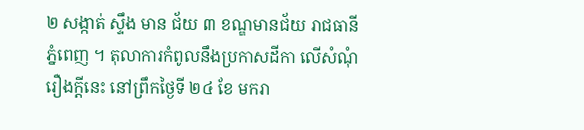២ សង្កាត់ ស្ទឹង មាន ជ័យ ៣ ខណ្ឌមានជ័យ រាជធានី ភ្នំពេញ ។ តុលាការកំពូលនឹងប្រកាសដីកា លើសំណុំរឿងក្តីនេះ នៅព្រឹកថ្ងៃទី ២៤ ខែ មករា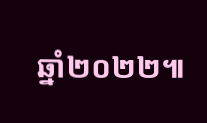ឆ្នាំ២០២២៕